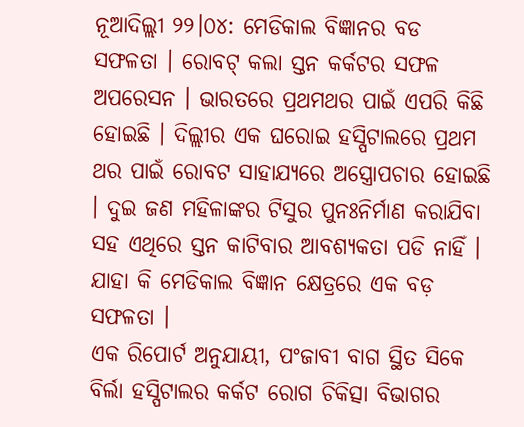ନୂଆଦିଲ୍ଲୀ ୨୨।୦୪: ମେଡିକାଲ ବିଜ୍ଞାନର ବଡ ସଫଳତା । ରୋବଟ୍ କଲା ସ୍ତନ କର୍କଟର ସଫଳ ଅପରେସନ । ଭାରତରେ ପ୍ରଥମଥର ପାଇଁ ଏପରି କିଛି ହୋଇଛି । ଦିଲ୍ଲୀର ଏକ ଘରୋଇ ହସ୍ପିଟାଲରେ ପ୍ରଥମ ଥର ପାଇଁ ରୋବଟ ସାହାଯ୍ୟରେ ଅସ୍ତ୍ରୋପଚାର ହୋଇଛି । ଦୁଇ ଜଣ ମହିଳାଙ୍କର ଟିସୁର ପୁନଃନିର୍ମାଣ କରାଯିବା ସହ ଏଥିରେ ସ୍ତନ କାଟିବାର ଆବଶ୍ୟକତା ପଡି ନାହିଁ । ଯାହା କି ମେଡିକାଲ ବିଜ୍ଞାନ କ୍ଷେତ୍ରରେ ଏକ ବଡ଼ ସଫଳତା ।
ଏକ ରିପୋର୍ଟ ଅନୁଯାୟୀ, ପଂଜାବୀ ବାଗ ସ୍ଥିତ ସିକେ ବିର୍ଲା ହସ୍ପିଟାଲର କର୍କଟ ରୋଗ ଚିକିତ୍ସା ବିଭାଗର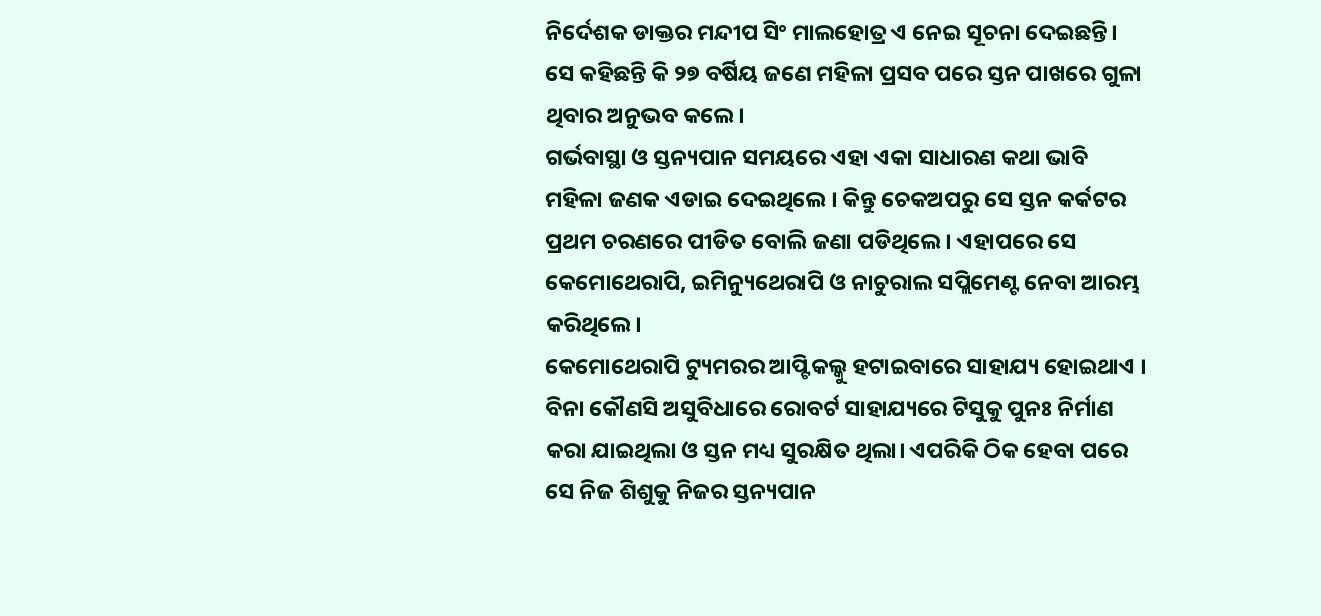ନିର୍ଦେଶକ ଡାକ୍ତର ମନ୍ଦୀପ ସିଂ ମାଲହୋତ୍ର ଏ ନେଇ ସୂଚନା ଦେଇଛନ୍ତି। ସେ କହିଛନ୍ତି କି ୨୭ ବର୍ଷିୟ ଜଣେ ମହିଳା ପ୍ରସବ ପରେ ସ୍ତନ ପାଖରେ ଗୁଳା ଥିବାର ଅନୁଭବ କଲେ।
ଗର୍ଭବାସ୍ଥା ଓ ସ୍ତନ୍ୟପାନ ସମୟରେ ଏହା ଏକା ସାଧାରଣ କଥା ଭାବି ମହିଳା ଜଣକ ଏଡାଇ ଦେଇଥିଲେ । କିନ୍ତୁ ଚେକଅପରୁ ସେ ସ୍ତନ କର୍କଟର ପ୍ରଥମ ଚରଣରେ ପୀଡିତ ବୋଲି ଜଣା ପଡିଥିଲେ । ଏହାପରେ ସେ କେମୋଥେରାପି, ଇମିନ୍ୟୁଥେରାପି ଓ ନାଚୁରାଲ ସପ୍ଲିମେଣ୍ଟ ନେବା ଆରମ୍ଭ କରିଥିଲେ।
କେମୋଥେରାପି ଟ୍ୟୁମରର ଆପ୍ଟିକଲ୍କୁ ହଟାଇବାରେ ସାହାଯ୍ୟ ହୋଇଥାଏ । ବିନା କୌଣସି ଅସୁବିଧାରେ ରୋବର୍ଟ ସାହାଯ୍ୟରେ ଟିସୁକୁ ପୁନଃ ନିର୍ମାଣ କରା ଯାଇଥିଲା ଓ ସ୍ତନ ମଧ୍ୟ ସୁରକ୍ଷିତ ଥିଲା। ଏପରିକି ଠିକ ହେବା ପରେ ସେ ନିଜ ଶିଶୁକୁ ନିଜର ସ୍ତନ୍ୟପାନ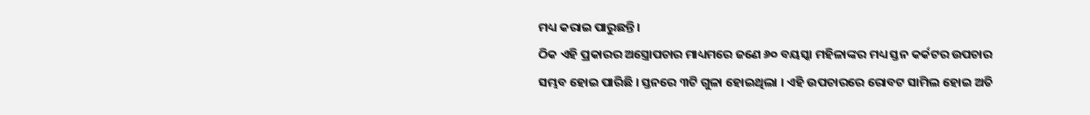ମଧ୍ୟ କରାଇ ପାରୁଛନ୍ତି।
ଠିକ ଏହି ପ୍ରକାରର ଅସ୍ତ୍ରୋପଚାର ମାଧ୍ୟମରେ ଜଣେ ୬୦ ବୟସ୍କା ମହିଳାଙ୍କର ମଧ୍ୟ ସ୍ତନ କର୍କଟର ଉପଚାର ସମ୍ଭବ ହୋଇ ପାରିଛି । ସ୍ତନରେ ୩ଟି ଗୁଳା ହୋଇଥିଲା । ଏହି ଉପଚାରରେ ରୋବଟ ସାମିଲ ହୋଇ ଅତି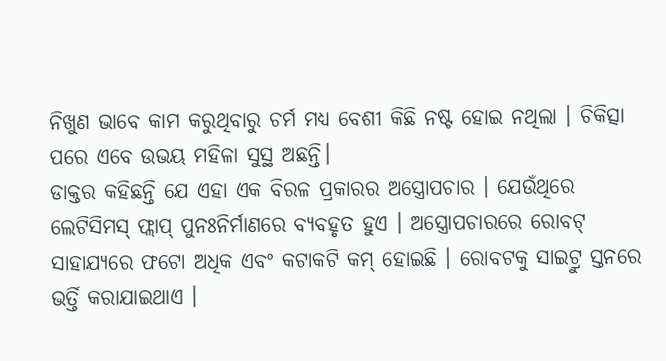ନିଖୁଣ ଭାବେ କାମ କରୁଥିବାରୁ ଚର୍ମ ମଧ୍ୟ ବେଶୀ କିଛି ନଷ୍ଟ ହୋଇ ନଥିଲା । ଚିକିତ୍ସା ପରେ ଏବେ ଉଭୟ ମହିଳା ସୁସ୍ଥ ଅଛନ୍ତି।
ଡାକ୍ତର କହିଛନ୍ତି ଯେ ଏହା ଏକ ବିରଳ ପ୍ରକାରର ଅସ୍ତ୍ରୋପଚାର । ଯେଉଁଥିରେ ଲେଟିସିମସ୍ ଫ୍ଲାପ୍ ପୁନଃନିର୍ମାଣରେ ବ୍ୟବହୃତ ହୁଏ । ଅସ୍ତ୍ରୋପଚାରରେ ରୋବଟ୍ ସାହାଯ୍ୟରେ ଫଟୋ ଅଧିକ ଏବଂ କଟାକଟି କମ୍ ହୋଇଛି । ରୋବଟକୁ ସାଇଟ୍ରୁ ସ୍ତନରେ ଭର୍ତ୍ତି କରାଯାଇଥାଏ ।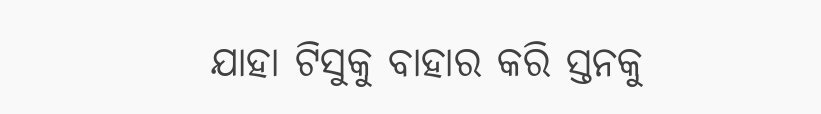ଯାହା ଟିସୁକୁ ବାହାର କରି ସ୍ତନକୁ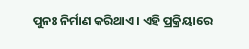ପୁନଃ ନିର୍ମାଣ କରିଥାଏ । ଏହି ପ୍ରକ୍ରିୟାରେ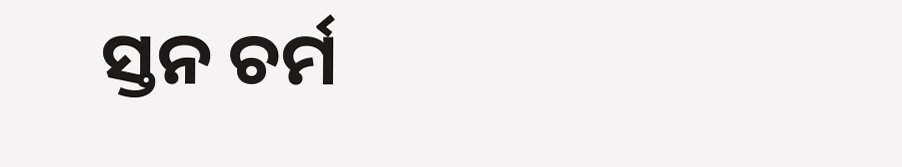ସ୍ତନ ଚର୍ମ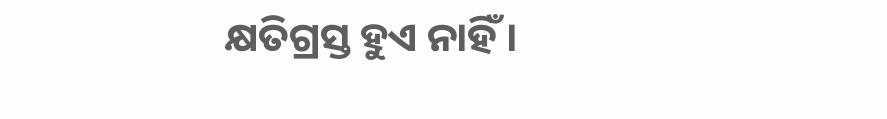କ୍ଷତିଗ୍ରସ୍ତ ହୁଏ ନାହିଁ ।